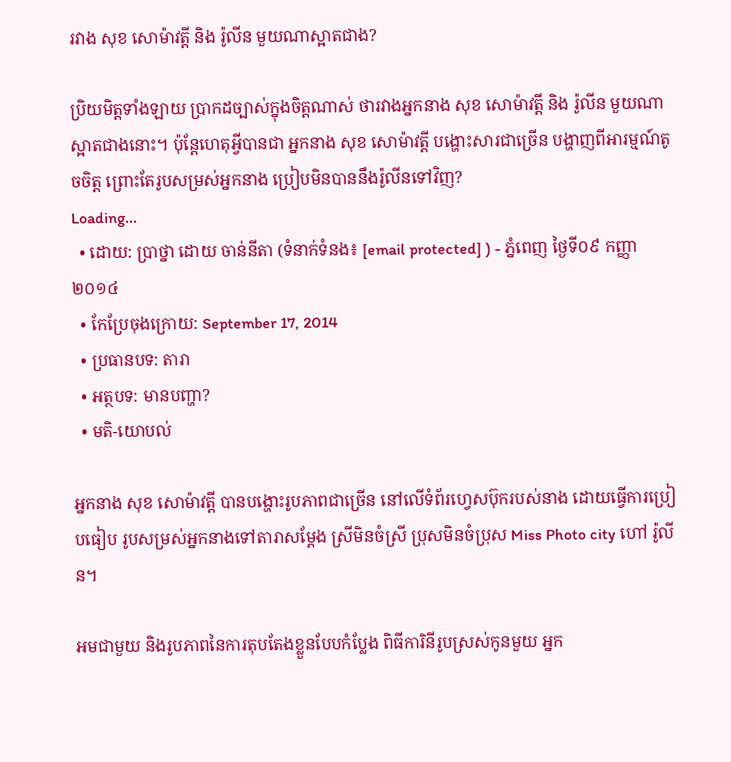រវាង សុខ សោម៉ាវត្តី និង រ៉ូលីន មួយណាស្អាតជាង?

ប្រិយមិត្តទាំងឡាយ ប្រាកដច្បាស់ក្នុងចិត្តណាស់ ថារវាងអ្នកនាង សុខ សោម៉ាវត្តី និង រ៉ូលីន មួយណាស្អាតជាងនោះ។ ប៉ុន្តែហេតុអ្វីបានជា អ្នកនាង សុខ សោម៉ាវត្តី បង្ហោះសារជាច្រើន បង្ហាញពីអារម្មណ៍តូចចិត្ត ព្រោះតែរូបសម្រស់អ្នកនាង ប្រៀបមិនបាននឹងរ៉ូលីនទៅវិញ?
Loading...
  • ដោយ: ប្រាថ្នា ដោយ ចាន់នីតា (ទំនាក់ទំនង៖ [email protected] ) - ភ្នំពេញ ថ្ងៃទី០៩ កញ្ញា ២០១៤
  • កែប្រែចុងក្រោយ: September 17, 2014
  • ប្រធានបទ: តារា
  • អត្ថបទ: មានបញ្ហា?
  • មតិ-យោបល់

អ្នកនាង សុខ សោម៉ាវត្តី បានបង្ហោះរូបភាពជាច្រើន នៅលើទំព័រហ្វេសប៊ុករបស់នាង ដោយធ្វើការប្រៀបធៀប រូបសម្រស់អ្នកនាងទៅតារាសម្តែង ស្រីមិនចំស្រី ប្រុសមិនចំប្រុស Miss Photo city ហៅ រ៉ូលីន។

អមជាមួយ និងរូបភាពនៃការតុបតែងខ្លួនបែបកំប្លែង ពិធីការិនីរូបស្រស់កូនមួយ អ្នក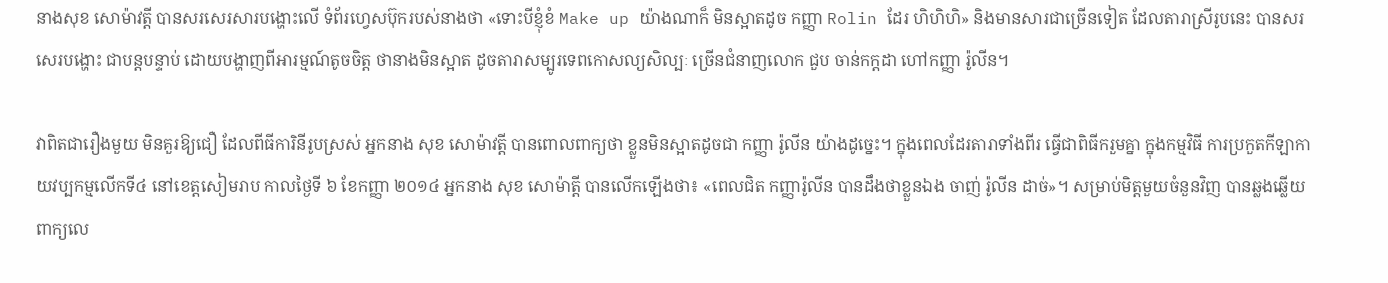នាងសុខ សោម៉ាវត្តី បានសរសេរសារបង្ហោះលើ ទំព័រហ្វេសប៊ុករបស់នាងថា «ទោះបីខ្ញុំខំ Make up យ៉ាងណាក៏ មិនស្អាតដូច កញ្ញា Rolin ដែរ ហិហិហិ» និងមានសារជាច្រើនទៀត ដែលតារាស្រីរូបនេះ បានសរសេរបង្ហោះ ជាបន្តបន្ទាប់ ដោយបង្ហាញពីអារម្មណ៍តូចចិត្ត ថានាងមិនស្អាត ដូចតារាសម្បូរទេពកោសល្យសិល្បៈ ច្រើនជំនាញលោក ជួប ចាន់កក្តដា ហៅកញ្ញា រ៉ូលីន។

វាពិតជារឿងមួយ មិនគួរឱ្យជឿ ដែលពីធីការិនីរូបស្រស់ អ្នកនាង សុខ សោម៉ាវត្តី បានពោលពាក្យថា ខ្លួនមិនស្អាតដូចជា កញ្ញា រ៉ូលីន យ៉ាងដូច្នេះ។ ក្នុងពេលដែរតារាទាំងពីរ ធ្វើជាពិធីករួមគ្នា ក្នុងកម្មវិធី ការប្រកួតកីឡាកាយវប្បកម្មលើកទី៤ នៅខេត្តសៀមរាប កាលថ្ងៃទី ៦ ខែកញ្ញា ២០១៤ អ្នកនាង សុខ សោម៉ាត្តី បានលើកឡើងថា៖ «ពេលជិត កញ្ញារ៉ូលីន បានដឹងថាខ្លួនឯង ចាញ់ រ៉ូលីន ដាច់»។ សម្រាប់មិត្តមួយចំនួនវិញ បានឆ្លងឆ្លើយពាក្យលេ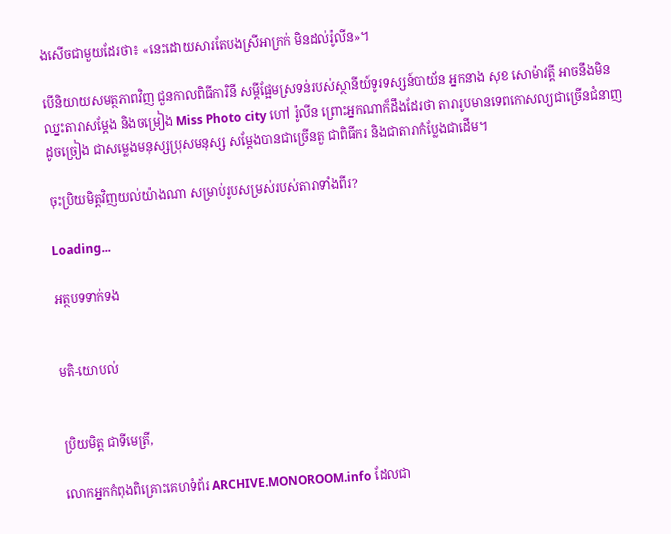ងសើចជាមួយដែរថា៖ «នេះដោយសារតែបងស្រីអាក្រក់ មិនដល់រ៉ូលីន»។

បើនិយាយសមត្ថភាពវិញ ជួនកាលពិធីការិនី សម្តីផ្អែមស្រទន់របស់ស្ថានីយ៍ទូរទស្សន៍បាយ័ន អ្នកនាង សុខ សោម៉ាវត្តី អាចនឹងមិនឈ្នះតារាសម្តែង និងចម្រៀង Miss Photo city ហៅ រ៉ូលីន ព្រោះអ្នកណាក៏ដឹងដែរថា តារារូបមានទេពកោសល្យជាច្រើនជំនាញ ដូចច្រៀង ជាសម្លេងមនុស្សប្រុសមនុស្ស សម្តែងបានជាច្រើនតួ ជាពិធីករ និងជាតារាកំប្លែងជាដើម។

ចុះប្រិយមិត្តវិញយល់យ៉ាងណា សម្រាប់រូបសម្រស់របស់តារាទាំងពីរ?

Loading...

អត្ថបទទាក់ទង


មតិ-យោបល់


ប្រិយមិត្ត ជាទីមេត្រី,

លោកអ្នកកំពុងពិគ្រោះគេហទំព័រ ARCHIVE.MONOROOM.info ដែលជា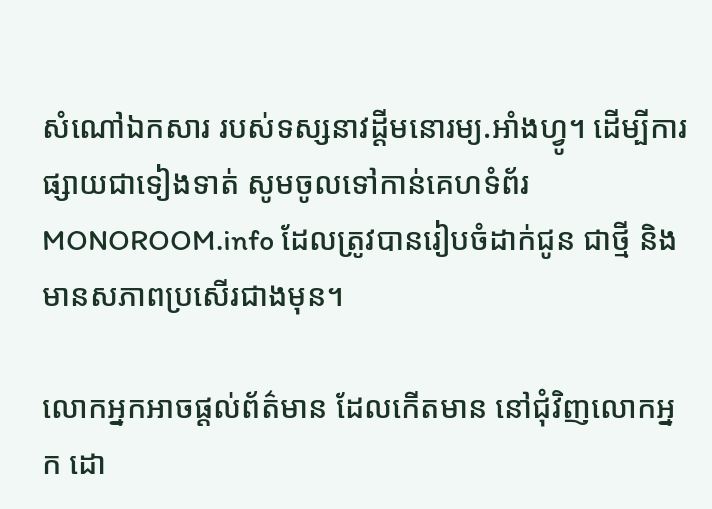សំណៅឯកសារ របស់ទស្សនាវដ្ដីមនោរម្យ.អាំងហ្វូ។ ដើម្បីការផ្សាយជាទៀងទាត់ សូមចូលទៅកាន់គេហទំព័រ MONOROOM.info ដែលត្រូវបានរៀបចំដាក់ជូន ជាថ្មី និងមានសភាពប្រសើរជាងមុន។

លោកអ្នកអាចផ្ដល់ព័ត៌មាន ដែលកើតមាន នៅជុំវិញលោកអ្នក ដោ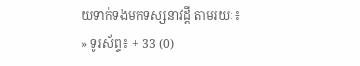យទាក់ទងមកទស្សនាវដ្ដី តាមរយៈ៖
» ទូរស័ព្ទ៖ + 33 (0)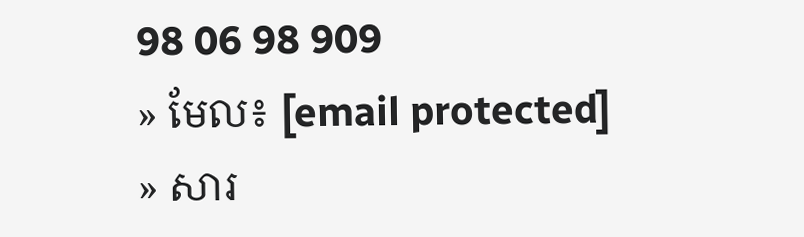98 06 98 909
» មែល៖ [email protected]
» សារ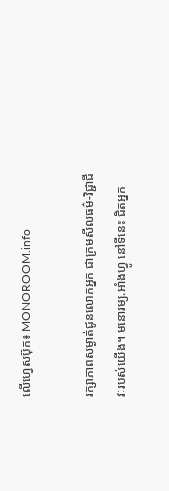លើហ្វេសប៊ុក៖ MONOROOM.info

រក្សាភាពសម្ងាត់ជូនលោកអ្នក ជាក្រមសីលធម៌-វិជ្ជាជីវៈរបស់យើង។ មនោរម្យ.អាំងហ្វូ នៅទីនេះ ជិតអ្នក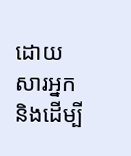ដោយសារអ្នក និងដើម្បី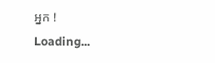អ្នក !
Loading...